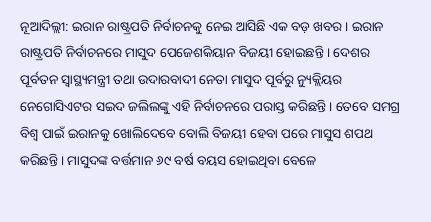ନୂଆଦିଲ୍ଲୀ: ଇରାନ ରାଷ୍ଟ୍ରପତି ନିର୍ବାଚନକୁ ନେଇ ଆସିଛି ଏକ ବଡ଼ ଖବର । ଇରାନ ରାଷ୍ଟ୍ରପତି ନିର୍ବାଚନରେ ମାସୁଦ ପେଜେଶକିୟାନ ବିଜୟୀ ହୋଇଛନ୍ତି । ଦେଶର ପୂର୍ବତନ ସ୍ୱାସ୍ଥ୍ୟମନ୍ତ୍ରୀ ତଥା ଉଦାରବାଦୀ ନେତା ମାସୁଦ ପୂର୍ବରୁ ନ୍ୟୁକ୍ଲିୟର ନେଗୋସିଏଟର ସଇଦ ଜଲିଲଙ୍କୁ ଏହି ନିର୍ବାଚନରେ ପରାସ୍ତ କରିଛନ୍ତି । ତେବେ ସମଗ୍ର ବିଶ୍ୱ ପାଇଁ ଇରାନକୁ ଖୋଲିଦେବେ ବୋଲି ବିଜୟୀ ହେବା ପରେ ମାସୁସ ଶପଥ କରିଛନ୍ତି । ମାସୁଦଙ୍କ ବର୍ତ୍ତମାନ ୬୯ ବର୍ଷ ବୟସ ହୋଇଥିବା ବେଳେ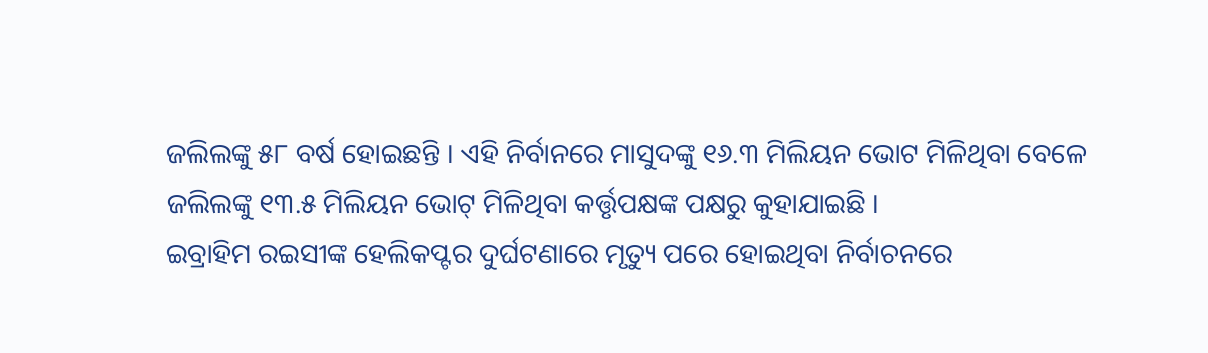ଜଲିଲଙ୍କୁ ୫୮ ବର୍ଷ ହୋଇଛନ୍ତି । ଏହି ନିର୍ବାନରେ ମାସୁଦଙ୍କୁ ୧୬.୩ ମିଲିୟନ ଭୋଟ ମିଳିଥିବା ବେଳେ ଜଲିଲଙ୍କୁ ୧୩.୫ ମିଲିୟନ ଭୋଟ୍ ମିଳିଥିବା କର୍ତ୍ତୃପକ୍ଷଙ୍କ ପକ୍ଷରୁ କୁହାଯାଇଛି ।
ଇବ୍ରାହିମ ରଇସୀଙ୍କ ହେଲିକପ୍ଟର ଦୁର୍ଘଟଣାରେ ମୃତ୍ୟୁ ପରେ ହୋଇଥିବା ନିର୍ବାଚନରେ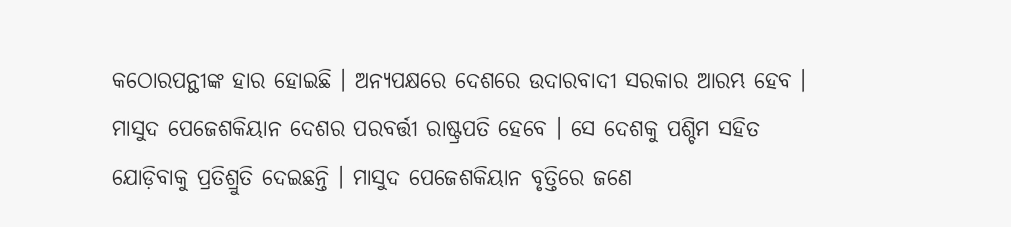କଠୋରପନ୍ଥୀଙ୍କ ହାର ହୋଇଛି । ଅନ୍ୟପକ୍ଷରେ ଦେଶରେ ଉଦାରବାଦୀ ସରକାର ଆରମ୍ଭ ହେବ । ମାସୁଦ ପେଜେଶକିୟାନ ଦେଶର ପରବର୍ତ୍ତୀ ରାଷ୍ଟ୍ରପତି ହେବେ । ସେ ଦେଶକୁ ପଶ୍ଚିମ ସହିତ ଯୋଡ଼ିବାକୁ ପ୍ରତିଶ୍ରୁତି ଦେଇଛନ୍ତି । ମାସୁଦ ପେଜେଶକିୟାନ ବୃତ୍ତିରେ ଜଣେ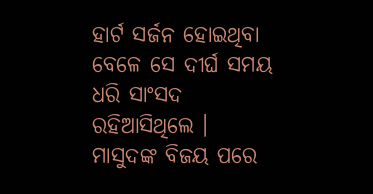ହାର୍ଟ ସର୍ଜନ ହୋଇଥିବା ବେଳେ ସେ ଦୀର୍ଘ ସମୟ ଧରି ସାଂସଦ ରହିଆସିଥିଲେ । ମାସୁଦଙ୍କ ବିଜୟ ପରେ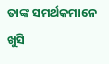ତାଙ୍କ ସମର୍ଥକମାନେ ଖୁସି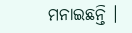ମନାଇଛନ୍ତି ।